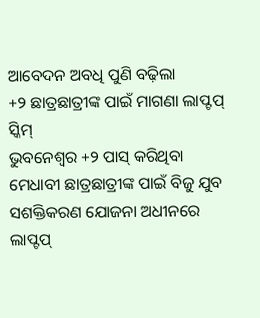ଆବେଦନ ଅବଧି ପୁଣି ବଢ଼ିଲା
+୨ ଛାତ୍ରଛାତ୍ରୀଙ୍କ ପାଇଁ ମାଗଣା ଲାପ୍ଟପ୍ ସ୍କିମ୍
ଭୁବନେଶ୍ୱର +୨ ପାସ୍ କରିଥିବା ମେଧାବୀ ଛାତ୍ରଛାତ୍ରୀଙ୍କ ପାଇଁ ବିଜୁ ଯୁବ ସଶକ୍ତିକରଣ ଯୋଜନା ଅଧୀନରେ ଲାପ୍ଟପ୍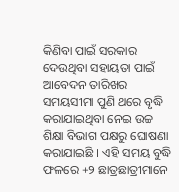କିଣିବା ପାଇଁ ସରକାର ଦେଉଥିବା ସହାୟତା ପାଇଁ ଆବେଦନ ତାରିଖର ସମୟସୀମା ପୁଣି ଥରେ ବୃଦ୍ଧି କରାଯାଇଥିବା ନେଇ ଉଚ୍ଚ ଶିକ୍ଷା ବିଭାଗ ପକ୍ଷରୁ ଘୋଷଣା କରାଯାଇଛି । ଏହି ସମୟ ବୁଦ୍ଧି ଫଳରେ +୨ ଛାତ୍ରଛାତ୍ରୀମାନେ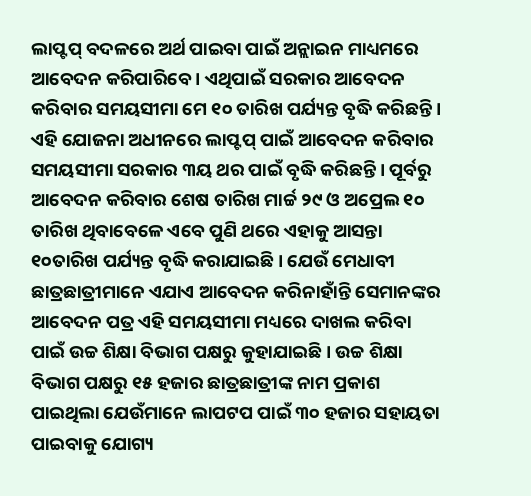ଲାପ୍ଟପ୍ ବଦଳରେ ଅର୍ଥ ପାଇବା ପାଇଁ ଅନ୍ଲାଇନ ମାଧ୍ୟମରେ ଆବେଦନ କରିପାରିବେ । ଏଥିପାଇଁ ସରକାର ଆବେଦନ କରିବାର ସମୟସୀମା ମେ ୧୦ ତାରିଖ ପର୍ଯ୍ୟନ୍ତ ବୃଦ୍ଧି କରିଛନ୍ତି । ଏହି ଯୋଜନା ଅଧୀନରେ ଲାପ୍ଟପ୍ ପାଇଁ ଆବେଦନ କରିବାର ସମୟସୀମା ସରକାର ୩ୟ ଥର ପାଇଁ ବୃଦ୍ଧି କରିଛନ୍ତି । ପୂର୍ବରୁ ଆବେଦନ କରିବାର ଶେଷ ତାରିଖ ମାର୍ଚ୍ଚ ୨୯ ଓ ଅପ୍ରେଲ ୧୦ ତାରିଖ ଥିବାବେଳେ ଏବେ ପୁଣି ଥରେ ଏହାକୁ ଆସନ୍ତା ୧୦ତାରିଖ ପର୍ଯ୍ୟନ୍ତ ବୃଦ୍ଧି କରାଯାଇଛି । ଯେଉଁ ମେଧାବୀ ଛାତ୍ରଛାତ୍ରୀମାନେ ଏଯାଏ ଆବେଦନ କରିନାହାଁନ୍ତି ସେମାନଙ୍କର ଆବେଦନ ପତ୍ର ଏହି ସମୟସୀମା ମଧ୍ୟରେ ଦାଖଲ କରିବା ପାଇଁ ଉଚ୍ଚ ଶିକ୍ଷା ବିଭାଗ ପକ୍ଷରୁ କୁହାଯାଇଛି । ଉଚ୍ଚ ଶିକ୍ଷା ବିଭାଗ ପକ୍ଷରୁ ୧୫ ହଜାର ଛାତ୍ରଛାତ୍ରୀଙ୍କ ନାମ ପ୍ରକାଶ ପାଇଥିଲା ଯେଉଁମାନେ ଲାପଟପ ପାଇଁ ୩୦ ହଜାର ସହାୟତା ପାଇବାକୁ ଯୋଗ୍ୟ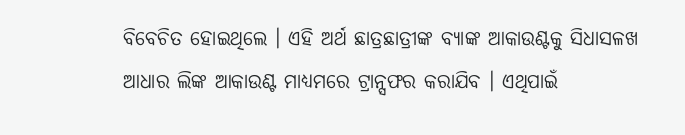ବିବେଚିତ ହୋଇଥିଲେ । ଏହି ଅର୍ଥ ଛାତ୍ରଛାତ୍ରୀଙ୍କ ବ୍ୟାଙ୍କ ଆକାଉଣ୍ଟକୁ ସିଧାସଳଖ ଆଧାର ଲିଙ୍କ ଆକାଉଣ୍ଟ ମାଧ୍ୟମରେ ଟ୍ରାନ୍ସଫର କରାଯିବ । ଏଥିପାଇଁ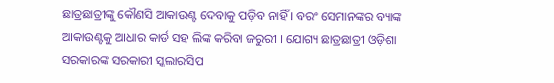ଛାତ୍ରଛାତ୍ରୀଙ୍କୁ କୌଣସି ଆକାଉଣ୍ଟ ଦେବାକୁ ପଡ଼ିବ ନାହିଁ । ବରଂ ସେମାନଙ୍କର ବ୍ୟାଙ୍କ ଆକାଉଣ୍ଟକୁ ଆଧାର କାର୍ଡ ସହ ଲିଙ୍କ କରିବା ଜରୁରୀ । ଯୋଗ୍ୟ ଛାତ୍ରଛାତ୍ରୀ ଓଡ଼ିଶା ସରକାରଙ୍କ ସରକାରୀ ସ୍କଲାରସିପ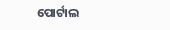ପୋର୍ଟାଲ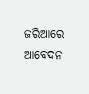ଜରିଆରେ ଆବେଦନ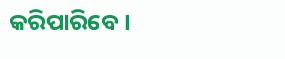କରିପାରିବେ ।